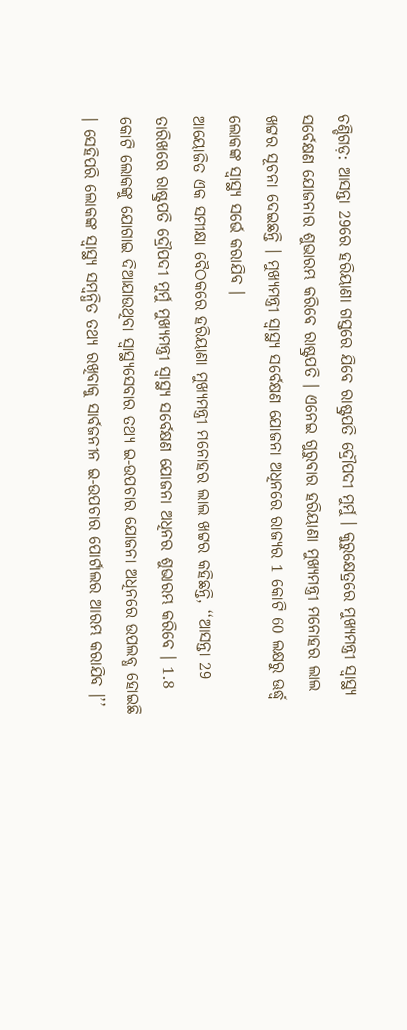ଚଣ୍ଡିଗଡ଼: ଆସନ୍ତା 29ରେ ହରିୟାଣା ଗସ୍ତରେ ଯିବେ ରାଷ୍ଟ୍ରପତି ଦ୍ରୌପଦୀ ମୁର୍ମୁ । କୁରୁକ୍ଷେତ୍ରରେ ମୁଖ୍ୟମନ୍ତ୍ରୀ ସ୍ବାସ୍ଥ୍ୟ ସର୍ବେକ୍ଷଣ ଯୋଜନାର ଶୁଭାରମ୍ଭ କରିବେ ରାଷ୍ଟ୍ରପତି । ଏନେଇ ଗୁରୁବାର ହରିୟାଣା ମୁଖ୍ୟମନ୍ତ୍ରୀ ମନୋହର ଲାଲ ଖଟ୍ଟର ସୂଚନା ଦେଇଛନ୍ତି । ମୁଖ୍ୟମନ୍ତ୍ରୀ ସ୍ବାସ୍ଥ୍ୟ ସର୍ବେକ୍ଷଣ ଯୋଜନା ଅଧିନରେ ରାଜ୍ୟର 1 କୋଟି 60 ଲକ୍ଷରୁ ଊର୍ଦ୍ଧ୍ବ ଲୋକଙ୍କ ସ୍ବାସ୍ଥ୍ୟ ସର୍ଭେ କରାଯିବ ।
ଆୟୋଜିତ ଏକ ସମୀକ୍ଷା ବୈଠକରେ ହରିୟାଣା ମୁଖ୍ୟମନ୍ତ୍ରୀ ମନୋହର ଲାଲ ଖଟ୍ଟର କହିଛନ୍ତି, ‘‘ଆସନ୍ତା 29 ତାରିଖରେ ରାଷ୍ଟ୍ରପତି ଦ୍ରୌପଦୀ ମୁର୍ମୁ ମୁଖ୍ୟମନ୍ତ୍ରୀ ସ୍ବାସ୍ଥ୍ୟ ସର୍ବେକ୍ଷଣ ଯୋଜନା ଅଧିନର ଶୁଭାରମ୍ଭ କରିବେ । 1.8 କୋଟି ଲୋକଙ୍କୁ ଯୋଗାଇ ଦିଆଯାଉଥିବା ସ୍ବାସ୍ଥ୍ୟସେବାର ତଥ୍ୟ ଇ-ଉପଚାର ଯୋଜନା ଅଧିନରେ ଉପଲବ୍ଧ ହୋଇଛି । ସେହିପରି ଲୋକଙ୍କ ସ୍ବାସ୍ଥ୍ୟ ସମ୍ବନ୍ଧିତ ତଥ୍ୟ ରଖିବାକୁ ସାର୍ବଜନୀନ ଇ-ଉପଚାର ପୋର୍ଟାଲର ଆରମ୍ଭ କରାଯିବ ।’’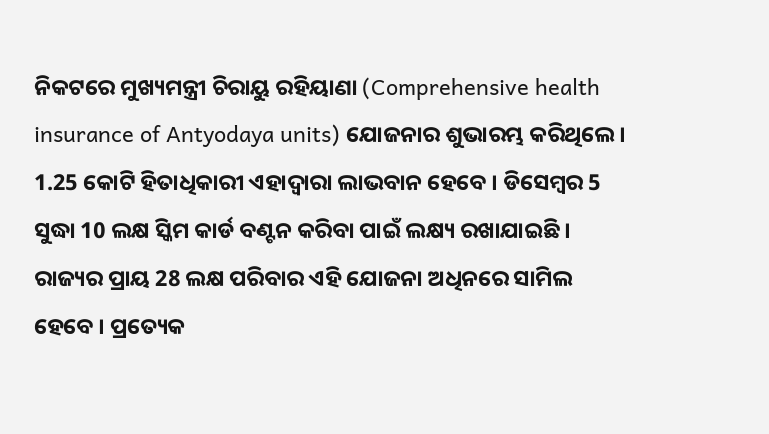ନିକଟରେ ମୁଖ୍ୟମନ୍ତ୍ରୀ ଚିରାୟୁ ରହିୟାଣା (Comprehensive health insurance of Antyodaya units) ଯୋଜନାର ଶୁଭାରମ୍ଭ କରିଥିଲେ । 1.25 କୋଟି ହିତାଧିକାରୀ ଏହାଦ୍ବାରା ଲାଭବାନ ହେବେ । ଡିସେମ୍ବର 5 ସୁଦ୍ଧା 10 ଲକ୍ଷ ସ୍କିମ କାର୍ଡ ବଣ୍ଟନ କରିବା ପାଇଁ ଲକ୍ଷ୍ୟ ରଖାଯାଇଛି । ରାଜ୍ୟର ପ୍ରାୟ 28 ଲକ୍ଷ ପରିବାର ଏହି ଯୋଜନା ଅଧିନରେ ସାମିଲ ହେବେ । ପ୍ରତ୍ୟେକ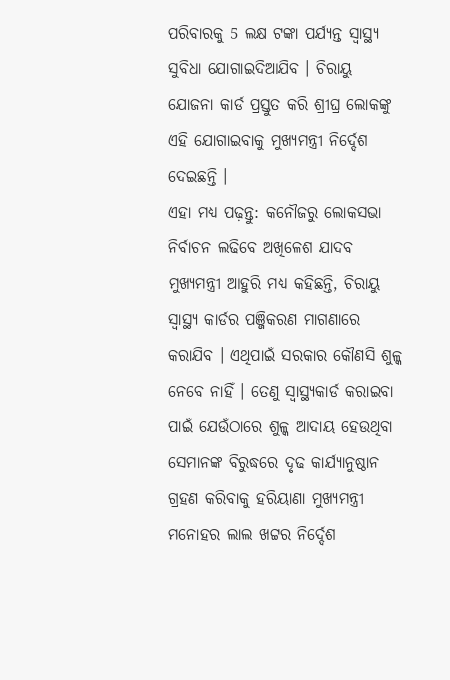ପରିବାରକୁ 5 ଲକ୍ଷ ଟଙ୍କା ପର୍ଯ୍ୟନ୍ତ ସ୍ବାସ୍ଥ୍ୟ ସୁବିଧା ଯୋଗାଇଦିଆଯିବ । ଚିରାୟୁ ଯୋଜନା କାର୍ଡ ପ୍ରସ୍ତୁତ କରି ଶ୍ରୀଘ୍ର ଲୋକଙ୍କୁ ଏହି ଯୋଗାଇବାକୁ ମୁଖ୍ୟମନ୍ତ୍ରୀ ନିର୍ଦ୍ଦେଶ ଦେଇଛନ୍ତି ।
ଏହା ମଧ୍ୟ ପଢ଼ନ୍ତୁ: କନୌଜରୁ ଲୋକସଭା ନିର୍ବାଚନ ଲଢିବେ ଅଖିଳେଶ ଯାଦବ
ମୁଖ୍ୟମନ୍ତ୍ରୀ ଆହୁରି ମଧ୍ୟ କହିଛନ୍ତି, ଚିରାୟୁ ସ୍ବାସ୍ଥ୍ୟ କାର୍ଡର ପଞ୍ଜିକରଣ ମାଗଣାରେ କରାଯିବ । ଏଥିପାଇଁ ସରକାର କୌଣସି ଶୁଳ୍କ ନେବେ ନାହିଁ । ତେଣୁ ସ୍ବାସ୍ଥ୍ୟକାର୍ଡ କରାଇବା ପାଇଁ ଯେଉଁଠାରେ ଶୁଳ୍କ ଆଦାୟ ହେଉଥିବା ସେମାନଙ୍କ ବିରୁଦ୍ଧରେ ଦୃଢ କାର୍ଯ୍ୟାନୁଷ୍ଠାନ ଗ୍ରହଣ କରିବାକୁ ହରିୟାଣା ମୁଖ୍ୟମନ୍ତ୍ରୀ ମନୋହର ଲାଲ ଖଟ୍ଟର ନିର୍ଦ୍ଦେଶ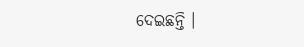ଦେଇଛନ୍ତି ।